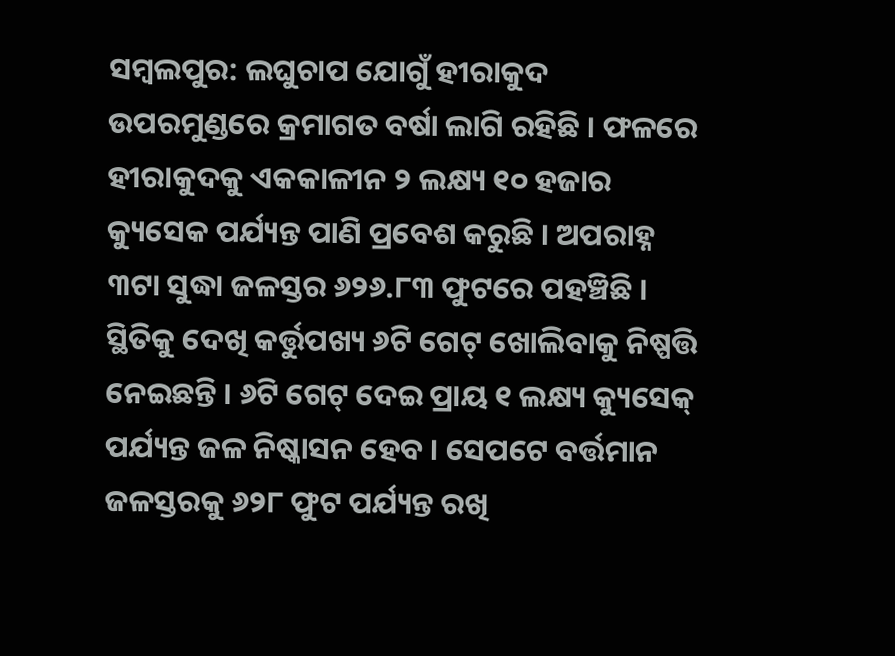ସମ୍ବଲପୁର: ଲଘୁଚାପ ଯୋଗୁଁ ହୀରାକୁଦ ଉପରମୁଣ୍ଡରେ କ୍ରମାଗତ ବର୍ଷା ଲାଗି ରହିଛି । ଫଳରେ ହୀରାକୁଦକୁ ଏକକାଳୀନ ୨ ଲକ୍ଷ୍ୟ ୧୦ ହଜାର କ୍ୟୁସେକ ପର୍ଯ୍ୟନ୍ତ ପାଣି ପ୍ରବେଶ କରୁଛି । ଅପରାହ୍ନ ୩ଟା ସୁଦ୍ଧା ଜଳସ୍ତର ୬୨୬.୮୩ ଫୁଟରେ ପହଞ୍ଚିଛି । ସ୍ଥିତିକୁ ଦେଖି କର୍ତ୍ତୁପଖ୍ୟ ୬ଟି ଗେଟ୍ ଖୋଲିବାକୁ ନିଷ୍ପତ୍ତି ନେଇଛନ୍ତି । ୬ଟି ଗେଟ୍ ଦେଇ ପ୍ରାୟ ୧ ଲକ୍ଷ୍ୟ କ୍ୟୁସେକ୍ ପର୍ଯ୍ୟନ୍ତ ଜଳ ନିଷ୍କାସନ ହେବ । ସେପଟେ ବର୍ତ୍ତମାନ ଜଳସ୍ତରକୁ ୬୨୮ ଫୁଟ ପର୍ଯ୍ୟନ୍ତ ରଖି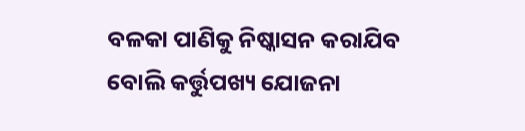ବଳକା ପାଣିକୁ ନିଷ୍କାସନ କରାଯିବ ବୋଲି କର୍ତ୍ତୁପଖ୍ୟ ଯୋଜନା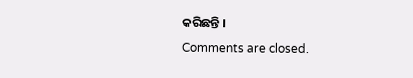କରିଛନ୍ତି ।
Comments are closed.